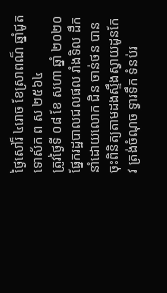ថ្ងៃសៅរ៏ ៤រោច ខែស្រាពណ៏ ឆ្នាំជូត ទោស័ក ព ស ២៥៦៤
ត្រូវថ្ងៃទី ០៨ ខែ សហា ឆ្នាំ ២០២០ ផ្នែករដ្ឋបាលជលផល រាំងទិល ដឹកនាំដោយលោក ជិន ចាន់ថន បានចុះពិនិត្យតាមដងស្ទឹងស្វាយដូនកែវ ត្រង់ចំណុច ទ្វារទឹក ទំនប់រ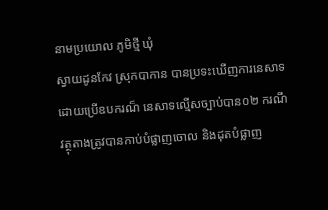នាមប្រយោល ភូមិថ្មី ឃុំ
ស្វាយដូនកែវ ស្រុកបាកាន បានប្រទះឃើញការនេសាទដោយប្រើឧបករណ៏ នេសាទល្មើសច្បាប់បាន០២ ករណី វត្ថុតាងត្រូវបានកាប់បំផ្លាញចោល និងដុតបំផ្លាញ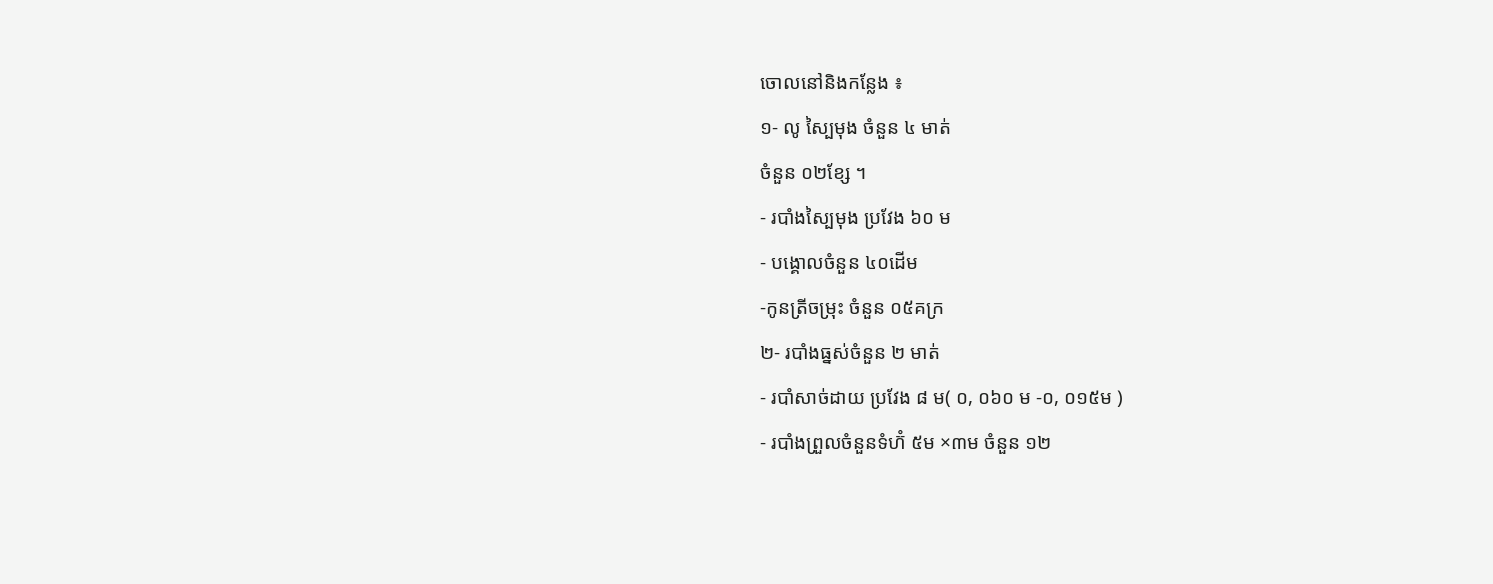ចោលនៅនិងកន្លែង ៖
១- លូ ស្បៃមុង ចំនួន ៤ មាត់
ចំនួន ០២ខ្សែ ។
- របាំងស្បៃមុង ប្រវែង ៦០ ម
- បង្គោលចំនួន ៤០ដើម
-កូនត្រីចម្រុះ ចំនួន ០៥គក្រ
២- របាំងធ្នស់ចំនួន ២ មាត់
- របាំសាច់ដាយ ប្រវែង ៨ ម( ០, ០៦០ ម -០, ០១៥ម )
- របាំងព្រួលចំនួនទំហ៊ំ ៥ម ×៣ម ចំនួន ១២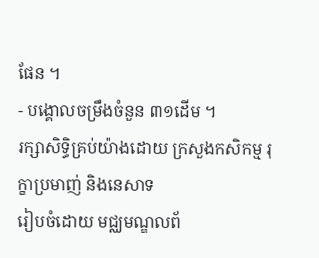ផែន ។
- បង្គោលចម្រឹងចំនួន ៣១ដើម ។
រក្សាសិទិ្ធគ្រប់យ៉ាងដោយ ក្រសួងកសិកម្ម រុក្ខាប្រមាញ់ និងនេសាទ
រៀបចំដោយ មជ្ឈមណ្ឌលព័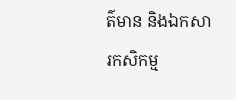ត៌មាន និងឯកសារកសិកម្ម